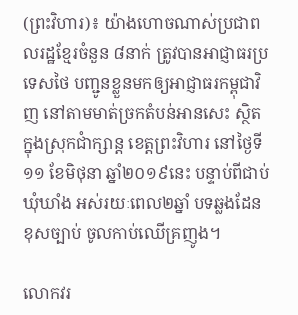(ព្រះវិហារ)៖ យ៉ាងហោចណាស់ប្រជាពលរដ្ឋខ្មែរចំនួន ៨នាក់ ត្រូវបានអាជ្ញាធរប្រទេសថៃ បញ្ជូនខ្លួនមកឲ្យអាជ្ញាធរកម្ពុជាវិញ នៅតាមមាត់ច្រកតំបន់អានសេះ ស្ថិតក្នុងស្រុកជាំក្សាន្ត ខេត្តព្រះវិហារ នៅថ្ងៃទី១១ ខែមិថុនា ឆ្នាំ២០១៩នេះ បន្ទាប់ពីជាប់ឃុំឃាំង អស់រយៈពេល២ឆ្នាំ បទឆ្លងដែនខុសច្បាប់ ចូលកាប់ឈើគ្រញូង។

លោកវរ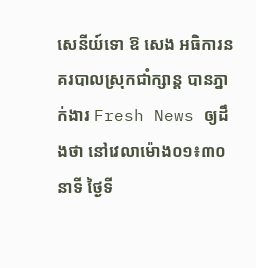សេនីយ៍ទោ ឱ សេង អធិការនគរបាលស្រុកជាំក្សាន្ត បានភ្នាក់ងារ Fresh News ឲ្យដឹងថា នៅវេលាម៉ោង០១៖៣០នាទី ថ្ងៃទី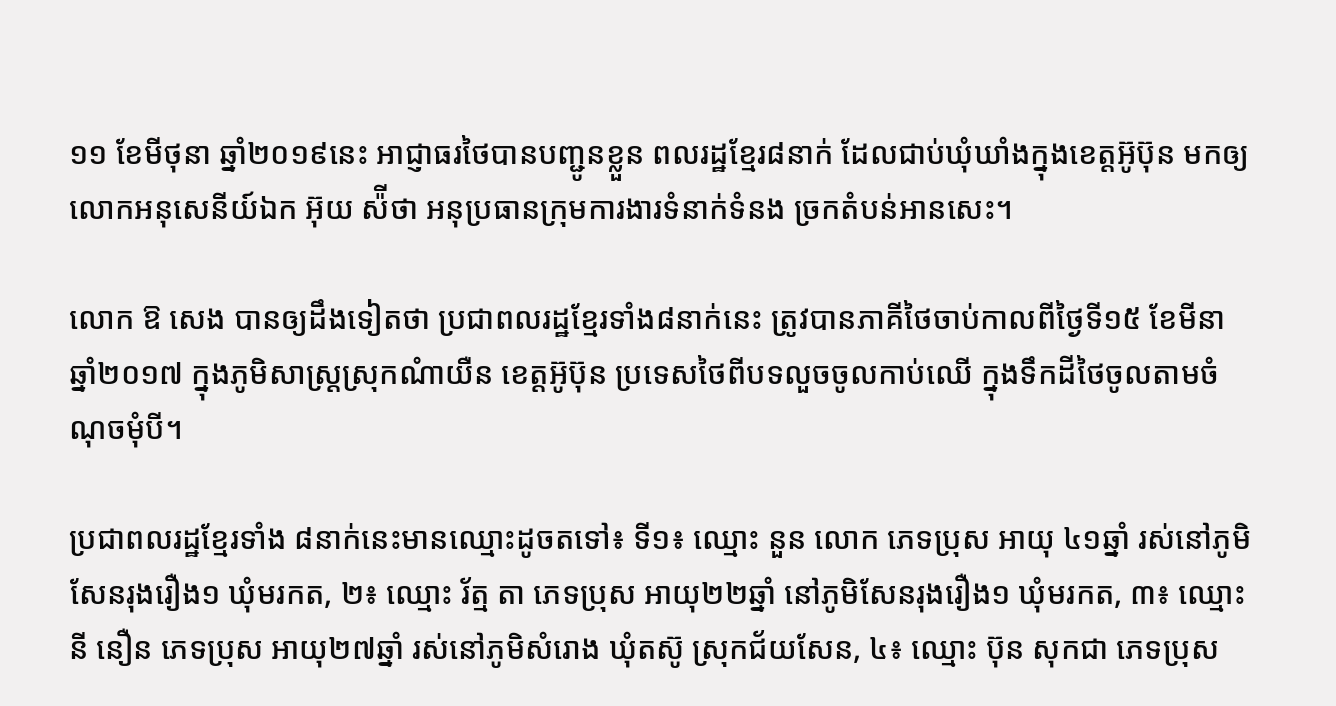១១ ខែមីថុនា ឆ្នាំ២០១៩នេះ អាជ្ញាធរថៃបានបញ្ជូនខ្លួន ពលរដ្ឋខ្មែរ៨នាក់ ដែលជាប់ឃុំឃាំងក្នុងខេត្តអ៊ូប៊ុន មកឲ្យលោកអនុសេនីយ៍ឯក អ៊ុយ ស៉ីថា អនុប្រធានក្រុមការងារទំនាក់ទំនង ច្រកតំបន់អានសេះ។

លោក ឱ សេង បានឲ្យដឹងទៀតថា ប្រជាពលរដ្ឋខ្មែរទាំង៨នាក់នេះ ត្រូវបានភាគីថៃចាប់កាលពីថ្ងៃទី១៥ ខែមីនា ឆ្នាំ២០១៧ ក្នុងភូមិសាស្រ្តស្រុកណំាយឺន ខេត្តអ៊ូប៊ុន ប្រទេសថៃពីបទលួចចូលកាប់ឈើ ក្នុងទឹកដីថៃចូលតាមចំណុចមុំបី។

ប្រជាពលរដ្ឋខ្មែរទាំង ៨នាក់នេះមានឈ្មោះដូចតទៅ៖ ទី១៖ ឈ្មោះ នួន លោក ភេទប្រុស អាយុ ៤១ឆ្នាំ រស់នៅភូមិសែនរុងរឿង១ ឃុំមរកត, ២៖ ឈ្មោះ រ័ត្ម តា ភេទប្រុស អាយុ២២ឆ្នាំ នៅភូមិសែនរុងរឿង១ ឃុំមរកត, ៣៖ ឈ្មោះ នី នឿន ភេទប្រុស អាយុ២៧ឆ្នាំ រស់នៅភូមិសំរោង ឃុំតស៊ូ ស្រុកជ័យសែន, ៤៖ ឈ្មោះ ប៊ុន សុកជា ភេទប្រុស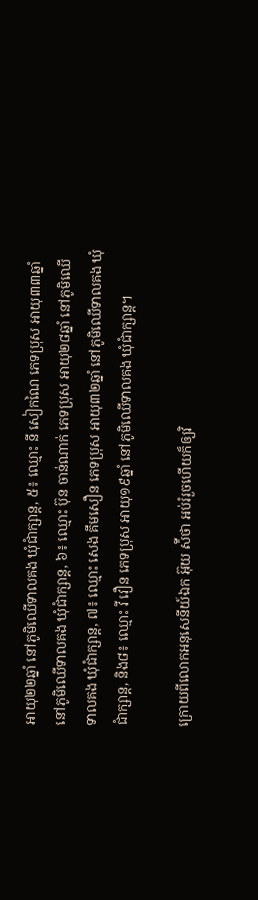អាយុ២២ឆ្នាំ នៅភូមិឈើទាលគង ឃុំជាំក្សាន្ត, ៥៖ ឈ្មោះ នី សៀកណៃ ភេទប្រុស អាយុ៣៣ឆ្នាំ នៅភូមិឈើទាលគង ឃុំជាំក្សាន្ត, ៦៖ ឈ្មោះ ប៊ុន ចាន់ណាក់ ភេទប្រុស អាយុ២៨ឆ្នាំ នៅភូមិឈើទាលគង ឃុំជាំក្សាន្ត, ៧៖ ឈ្មោះ សេង គឹមសឿន ភេទប្រុស អាយុ៣២ឆ្នាំ នៅភូមិឈើទាលគង ឃុំជាំក្សាន្ត, និង៨៖ ឈ្មោះ វី វឿន ភេទប្រុស អាយុ១៩ឆ្នាំ នៅភូមិឈើទាលគង ឃុំជាំក្សាន្ត។

ក្រោយពីលោកអនុសេនីយ៍ឯក អ៊ុយ ស៉ីថា អប់រំរួចហើយក៏ឲ្យវិ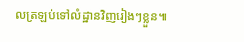លត្រឡប់ទៅលំដ្ឋានវិញរៀងៗខ្លួន៕